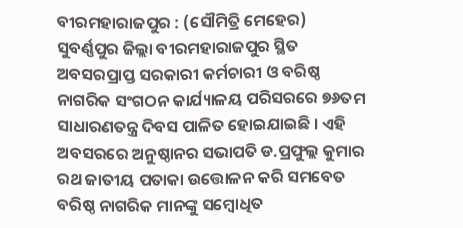ବୀରମହାରାଜପୁର : (ସୌମିତ୍ରି ମେହେର)
ସୁବର୍ଣ୍ଣପୁର ଜିଲ୍ଲା ବୀରମହାରାଜପୁର ସ୍ଥିତ ଅବସରପ୍ରାପ୍ତ ସରକାରୀ କର୍ମଚାରୀ ଓ ବରିଷ୍ଠ ନାଗରିକ ସଂଗଠନ କାର୍ଯ୍ୟାଳୟ ପରିସରରେ ୭୬ତମ ସାଧାରଣତନ୍ତ୍ର ଦିବସ ପାଳିତ ହୋଇଯାଇଛି । ଏହି ଅବସରରେ ଅନୁଷ୍ଠାନର ସଭାପତି ଡ.ପ୍ରଫୁଲ୍ଲ କୁମାର ରଥ ଜାତୀୟ ପତାକା ଉତ୍ତୋଳନ କରି ସମବେତ ବରିଷ୍ଠ ନାଗରିକ ମାନଙ୍କୁ ସମ୍ବୋଧିତ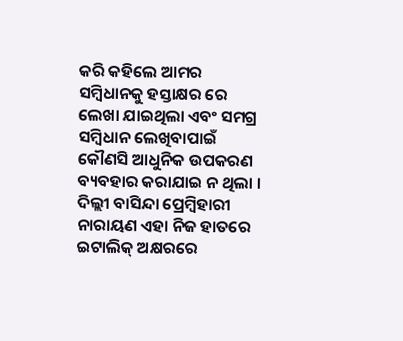କରି କହିଲେ ଆମର ସମ୍ବିଧାନକୁ ହସ୍ତାକ୍ଷର ରେ ଲେଖା ଯାଇଥିଲା ଏବଂ ସମଗ୍ର ସମ୍ବିଧାନ ଲେଖିବାପାଇଁ କୌଣସି ଆଧୁନିକ ଉପକରଣ ବ୍ୟବହାର କରାଯାଇ ନ ଥିଲା । ଦିଲ୍ଲୀ ବାସିନ୍ଦା ପ୍ରେମ୍ଵିହାରୀ ନାରାୟଣ ଏହା ନିଜ ହାତରେ ଇଟାଲିକ୍ ଅକ୍ଷରରେ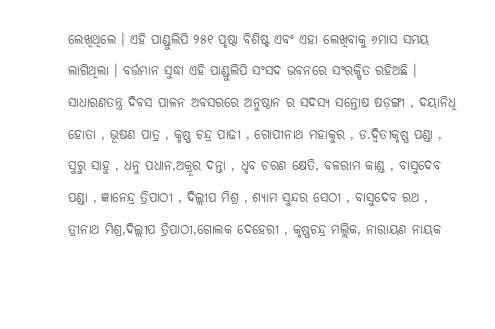ଲେଖିଥିଲେ । ଏହି ପାଣ୍ଡୁଲିପି ୨୫୧ ପୃଷ୍ଠା ବିଶିଷ୍ଟ ଏବଂ ଏହା ଲେଖିବାକୁ ୬ମାସ ସମୟ ଲାଗିଥିଲା । ବର୍ତ୍ତମାନ ସୁଦ୍ଧା ଏହି ପାଣ୍ଡୁଲିପି ସଂସଦ ଭବନରେ ସଂରକ୍ଷିତ ରହିଅଛି । ସାଧାରଣତନ୍ତ୍ର ଦିବସ ପାଳନ ଅବସରରେ ଅନୁଷ୍ଠାନ ର ସଦସ୍ୟ ସନ୍ତୋଷ ଷଡ଼ଙ୍ଗୀ , ଦୟାନିଧି ହୋତା , ଭୂଷଣ ପାତ୍ର , କୃଷ୍ଣ ଚନ୍ଦ୍ର ପାଢୀ , ଗୋପୀନାଥ ମହାକୁର , ଡ.ଦ୍ବିତୀକୃଷ୍ଣ ପଣ୍ଡା , ସୁରୁ ସାହୁ , ଧନୁ ପଧାନ,ଅକ୍ରୂର ଦନ୍ତା , ଧୃବ ଚରଣ କ୍ଷେତି, ବଳରାମ କାଣ୍ଡ , ବାସୁଦେବ ପଣ୍ଡା , ଜ୍ଞାନେନ୍ଦ୍ର ତ୍ରିପାଠୀ , ଦିଲ୍ଲୀପ ମିଶ୍ର , ଶ୍ୟାମ ସୁନ୍ଦର ସେଠୀ , ବାସୁଦେବ ରଥ , ତ୍ରୀନାଥ ମିଶ୍ର,ଦିଲ୍ଲୀପ ତ୍ରିପାଠୀ,ଗୋଲକ ଦେହେରୀ , କୃଷ୍ଣଚନ୍ଦ୍ର ମଲ୍ଲିକ, ନାରାୟଣ ନାୟକ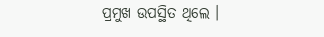ପ୍ରମୁଖ ଉପସ୍ଥିତ ଥିଲେ ।